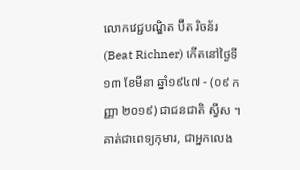លោកវេជ្ជបណ្ឌិត ប៊ីត រិចន័រ (Beat Richner) កើតនៅថ្ងៃទី១៣ ខែមីនា ឆ្នាំ១៩៤៧ - (០៩ កញ្ញា ២០១៩) ជាជនជាតិ ស្វីស ។
គាត់ជាពេទ្យកុមារ, ជាអ្នកលេង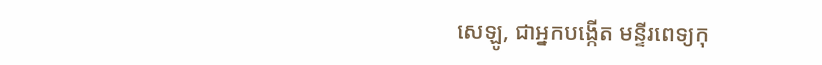សេឡូ, ជាអ្នកបង្កើត មន្ទីរពេទ្យកុ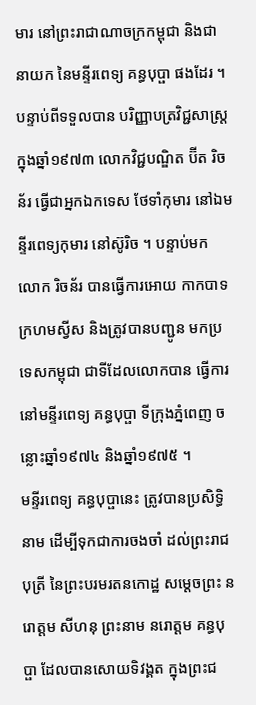មារ នៅព្រះរាជាណាចក្រកម្ពុជា និងជានាយក នៃមន្ទីរពេទ្យ គន្ធបុប្ផា ផងដែរ ។
បន្ទាប់ពីទទួលបាន បរិញ្ញាបត្រវិជ្ជសាស្រ្ត ក្នុងឆ្នាំ១៩៧៣ លោកវិជ្ជបណ្ឌិត ប៊ីត រិចន័រ ធ្វើជាអ្នកឯកទេស ថែទាំកុមារ នៅឯមន្ទីរពេទ្យកុមារ នៅស៊ូរិច ។ បន្ទាប់មក លោក រិចន័រ បានធ្វើការអោយ កាកបាទក្រហមស្វីស និងត្រូវបានបញ្ជូន មកប្រទេសកម្ពុជា ជាទីដែលលោកបាន ធ្វើការនៅមន្ទីរពេទ្យ គន្ធបុប្ផា ទីក្រុងភ្នំពេញ ចន្លោះឆ្នាំ១៩៧៤ និងឆ្នាំ១៩៧៥ ។
មន្ទីរពេទ្យ គន្ធបុប្ផានេះ ត្រូវបានប្រសិទ្ធិនាម ដើម្បីទុកជាការចងចាំ ដល់ព្រះរាជបុត្រី នៃព្រះបរមរតនកោដ្ឋ សម្តេចព្រះ នរោត្តម សីហនុ ព្រះនាម នរោត្តម គន្ធបុប្ផា ដែលបានសោយទិវង្គត ក្នុងព្រះជ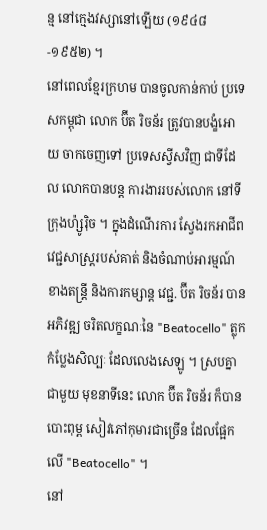ន្ម នៅក្មេងវស្សានៅឡើយ (១៩៤៨-១៩៥២) ។
នៅពេលខ្មែរក្រហម បានចូលកាន់កាប់ ប្រទេសកម្ពុជា លោក ប៊ីត រិចន័រ ត្រូវបានបង្ខំអោយ ចាកចេញទៅ ប្រទេសស្វីសវិញ ជាទីដែល លោកបានបន្ត ការងាររបស់លោក នៅទីក្រុងហ៉្សូរ៉ិច ។ ក្នុងដំណើរការ ស្វែងរកអាជីព វេជ្ជសាស្ត្ររបស់គាត់ និងចំណាប់អារម្មណ៍ ខាងតន្ត្រី និងការកម្សាន្ត វេជ្ជ. ប៊ីត រិចន័រ បានអភិវឌ្ឍ ចរិតលក្ខណៈនៃ "Beatocello" ត្លុកកំប្លែងសិល្បៈ ដែលលេងសេឡូ ។ ស្របគ្នាជាមួយ មុខនាទីនេះ លោក ប៊ីត រិចន័រ ក៏បានបោះពុម្ព សៀវភៅកុមារជាច្រើន ដែលផ្អែកលើ "Beatocello" ។
នៅ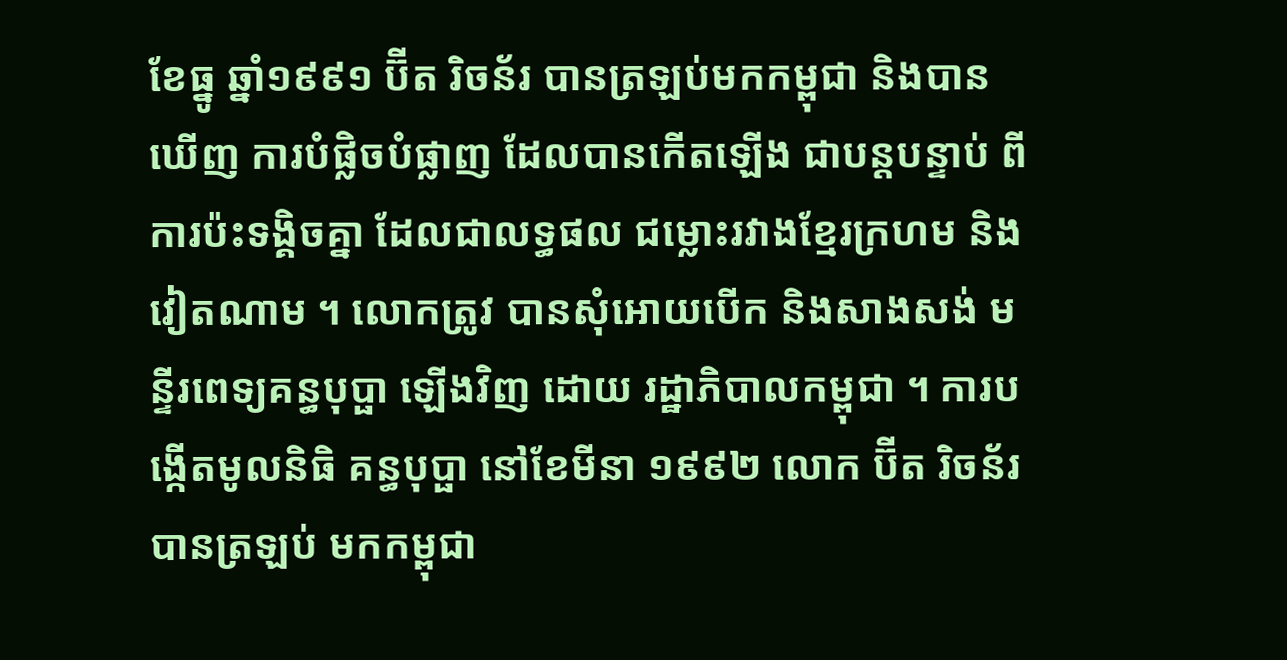ខែធ្នូ ឆ្នាំ១៩៩១ ប៊ីត រិចន័រ បានត្រឡប់មកកម្ពុជា និងបានឃើញ ការបំផ្លិចបំផ្លាញ ដែលបានកើតឡើង ជាបន្តបន្ទាប់ ពីការប៉ះទង្គិចគ្នា ដែលជាលទ្ធផល ជម្លោះរវាងខ្មែរក្រហម និងវៀតណាម ។ លោកត្រូវ បានសុំអោយបើក និងសាងសង់ មន្ទីរពេទ្យគន្ធបុប្ផា ឡើងវិញ ដោយ រដ្ឋាភិបាលកម្ពុជា ។ ការបង្កើតមូលនិធិ គន្ធបុប្ផា នៅខែមីនា ១៩៩២ លោក ប៊ីត រិចន័រ បានត្រឡប់ មកកម្ពុជា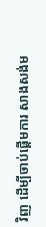វិញ ដើម្បីចាប់ផ្ដើមការ សាងសង់ម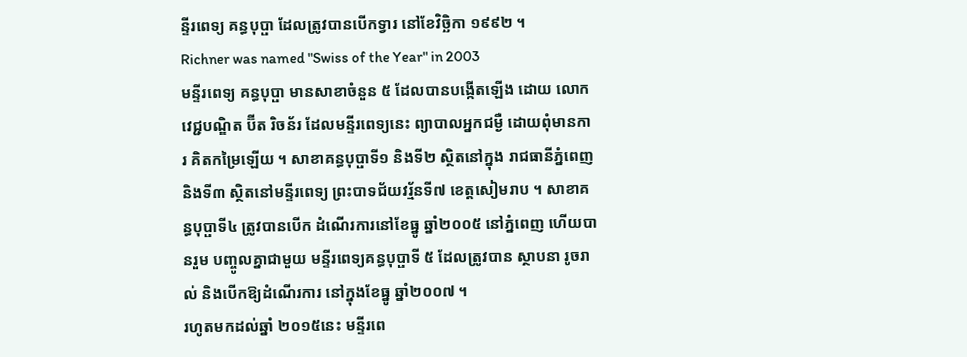ន្ទីរពេទ្យ គន្ធបុប្ផា ដែលត្រូវបានបើកទ្វារ នៅខែវិច្ឆិកា ១៩៩២ ។
Richner was named "Swiss of the Year" in 2003
មន្ទីរពេទ្យ គន្ធបុប្ផា មានសាខាចំនួន ៥ ដែលបានបង្កើតឡើង ដោយ លោកវេជ្ជបណ្ឌិត ប៊ីត រិចន័រ ដែលមន្ទីរពេទ្យនេះ ព្យាបាលអ្នកជម្ងឺ ដោយពុំមានការ គិតកម្រៃឡើយ ។ សាខាគន្ធបុប្ផាទី១ និងទី២ ស្ថិតនៅក្នុង រាជធានីភ្នំពេញ និងទី៣ ស្ថិតនៅមន្ទីរពេទ្យ ព្រះបាទជ័យវរ្ម័នទី៧ ខេត្តសៀមរាប ។ សាខាគន្ធបុប្ផាទី៤ ត្រូវបានបើក ដំណើរការនៅខែធ្នូ ឆ្នាំ២០០៥ នៅភ្នំពេញ ហើយបានរួម បញ្ចូលគ្នាជាមួយ មន្ទីរពេទ្យគន្ធបុប្ផាទី ៥ ដែលត្រូវបាន ស្ថាបនា រូចរាល់ និងបើកឱ្យដំណើរការ នៅក្នុងខែធ្នូ ឆ្នាំ២០០៧ ។
រហូតមកដល់ឆ្នាំ ២០១៥នេះ មន្ទីរពេ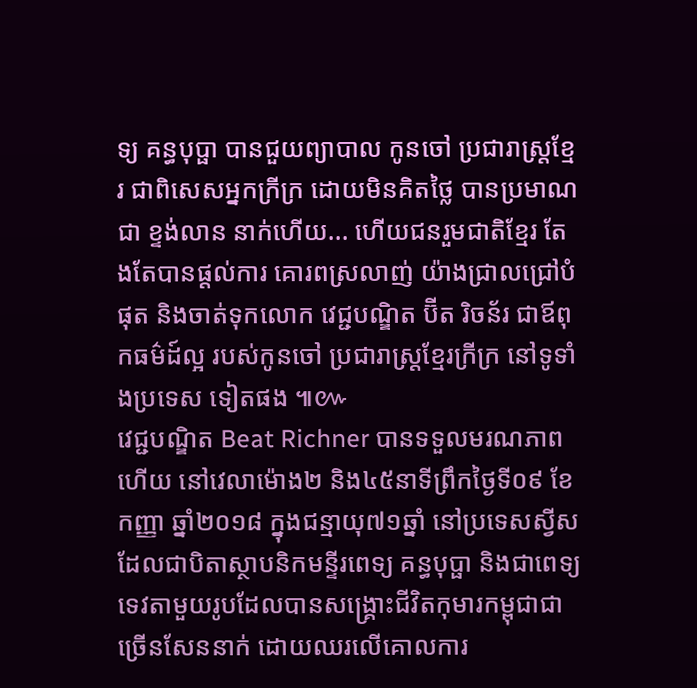ទ្យ គន្ធបុប្ផា បានជួយព្យាបាល កូនចៅ ប្រជារាស្ត្រខ្មែរ ជាពិសេសអ្នកក្រីក្រ ដោយមិនគិតថ្លៃ បានប្រមាណជា ខ្ទង់លាន នាក់ហើយ... ហើយជនរួមជាតិខ្មែរ តែងតែបានផ្ដល់ការ គោរពស្រលាញ់ យ៉ាងជ្រាលជ្រៅបំផុត និងចាត់ទុកលោក វេជ្ជបណ្ឌិត ប៊ីត រិចន័រ ជាឪពុកធម៌ដ៍ល្អ របស់កូនចៅ ប្រជារាស្ត្រខ្មែរក្រីក្រ នៅទូទាំងប្រទេស ទៀតផង ៕៚
វេជ្ជបណ្ឌិត Beat Richner បានទទួលមរណភាពហើយ នៅវេលាម៉ោង២ និង៤៥នាទីព្រឹកថ្ងៃទី០៩ ខែកញ្ញា ឆ្នាំ២០១៨ ក្នុងជន្មាយុ៧១ឆ្នាំ នៅប្រទេសស្វីស ដែលជាបិតាស្ថាបនិកមន្ទីរពេទ្យ គន្ធបុប្ផា និងជាពេទ្យទេវតាមួយរូបដែលបានសង្គ្រោះជីវិតកុមារកម្ពុជាជាច្រេីនសែននាក់ ដោយឈរលេីគោលការ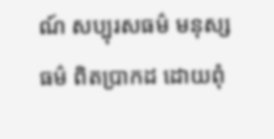ណ៍ សប្បុរសធម៌ មនុស្សធម៌ ពិតប្រាកដ ដោយពុំ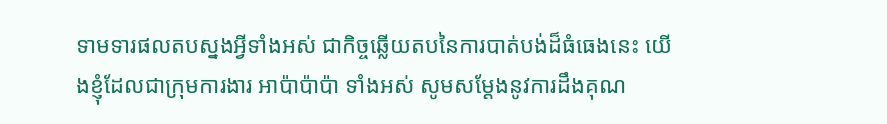ទាមទារផលតបស្នងអ្វីទាំងអស់ ជាកិច្ចឆ្លេីយតបនៃការបាត់បង់ដ៏ធំធេងនេះ យើងខ្ញុំដែលជាក្រុមការងារ អាប៉ាប៉ាប៉ា ទាំងអស់ សូមសម្ដែងនូវការដឹងគុណ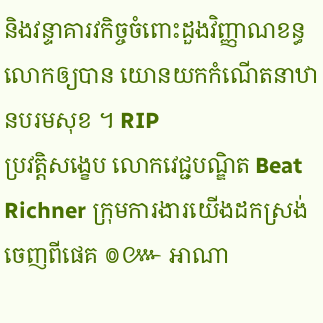និងវន្ទាគារវកិច្ចចំពោះដួងវិញ្ញាណខន្ធលោកឲ្យបាន យោនយកកំណើតនាឋានបរមសុខ ។ RIP
ប្រវត្តិសង្ខេប លោកវេជ្ជបណ្ឌិត Beat Richner ក្រុមការងារយើងដកស្រង់ចេញពីផេគ ៙៚ អាណា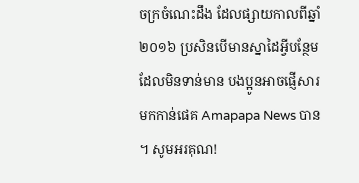ចក្រចំណេះដឹង ដែលផ្សាយកាលពីឆ្នាំ ២០១៦ ប្រសិនបើមានស្នាដៃអ្វីបន្ថែមដែលមិនទាន់មាន បងប្អូនអាចផ្ញើសារមកកាន់ផេគ Amapapa News បាន ។ សូមអរគុណ!